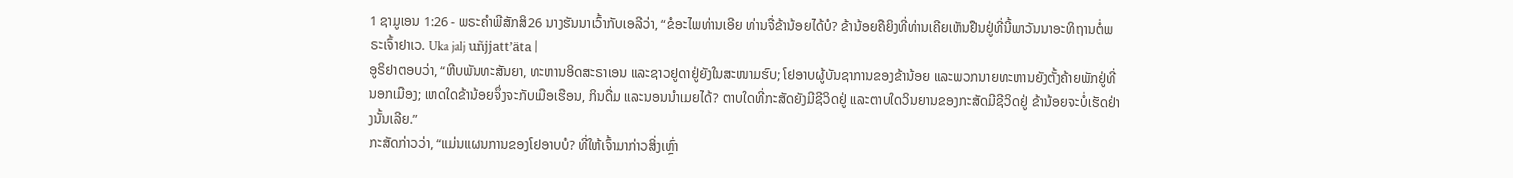1 ຊາມູເອນ 1:26 - ພຣະຄຳພີສັກສິ26 ນາງຮັນນາເວົ້າກັບເອລີວ່າ, “ຂໍອະໄພທ່ານເອີຍ ທ່ານຈື່ຂ້ານ້ອຍໄດ້ບໍ? ຂ້ານ້ອຍຄືຍິງທີ່ທ່ານເຄີຍເຫັນຢືນຢູ່ທີ່ນີ້ພາວັນນາອະທິຖານຕໍ່ພຣະເຈົ້າຢາເວ. Uka jalj uñjjattʼäta |
ອູຣິຢາຕອບວ່າ, “ຫີບພັນທະສັນຍາ, ທະຫານອິດສະຣາເອນ ແລະຊາວຢູດາຢູ່ຍັງໃນສະໜາມຮົບ; ໂຢອາບຜູ້ບັນຊາການຂອງຂ້ານ້ອຍ ແລະພວກນາຍທະຫານຍັງຕັ້ງຄ້າຍພັກຢູ່ທີ່ນອກເມືອງ; ເຫດໃດຂ້ານ້ອຍຈຶ່ງຈະກັບເມືອເຮືອນ, ກິນດື່ມ ແລະນອນນຳເມຍໄດ້? ຕາບໃດທີ່ກະສັດຍັງມີຊີວິດຢູ່ ແລະຕາບໃດວິນຍານຂອງກະສັດມີຊີວິດຢູ່ ຂ້ານ້ອຍຈະບໍ່ເຮັດຢ່າງນັ້ນເລີຍ.”
ກະສັດກ່າວວ່າ, “ແມ່ນແຜນການຂອງໂຢອາບບໍ? ທີ່ໃຫ້ເຈົ້າມາກ່າວສິ່ງເຫຼົ່າ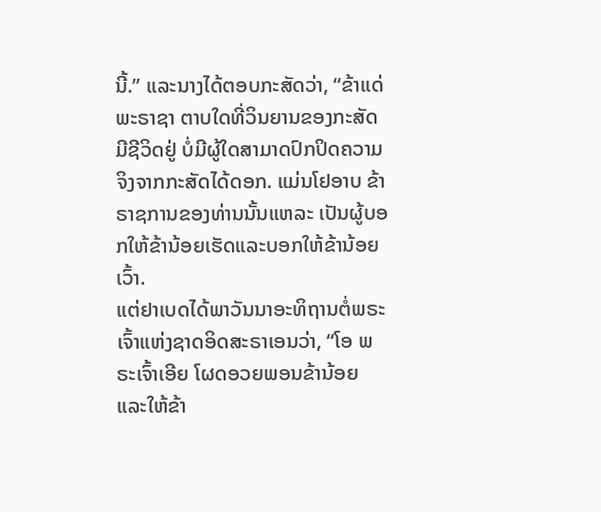ນີ້.” ແລະນາງໄດ້ຕອບກະສັດວ່າ, “ຂ້າແດ່ພະຣາຊາ ຕາບໃດທີ່ວິນຍານຂອງກະສັດມີຊີວິດຢູ່ ບໍ່ມີຜູ້ໃດສາມາດປົກປິດຄວາມຈິງຈາກກະສັດໄດ້ດອກ. ແມ່ນໂຢອາບ ຂ້າຣາຊການຂອງທ່ານນັ້ນແຫລະ ເປັນຜູ້ບອກໃຫ້ຂ້ານ້ອຍເຮັດແລະບອກໃຫ້ຂ້ານ້ອຍເວົ້າ.
ແຕ່ຢາເບດໄດ້ພາວັນນາອະທິຖານຕໍ່ພຣະເຈົ້າແຫ່ງຊາດອິດສະຣາເອນວ່າ, “ໂອ ພຣະເຈົ້າເອີຍ ໂຜດອວຍພອນຂ້ານ້ອຍ ແລະໃຫ້ຂ້າ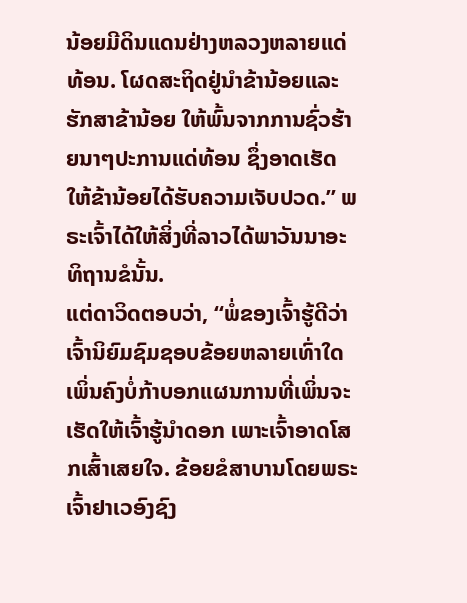ນ້ອຍມີດິນແດນຢ່າງຫລວງຫລາຍແດ່ທ້ອນ. ໂຜດສະຖິດຢູ່ນຳຂ້ານ້ອຍແລະຮັກສາຂ້ານ້ອຍ ໃຫ້ພົ້ນຈາກການຊົ່ວຮ້າຍນາໆປະການແດ່ທ້ອນ ຊຶ່ງອາດເຮັດໃຫ້ຂ້ານ້ອຍໄດ້ຮັບຄວາມເຈັບປວດ.” ພຣະເຈົ້າໄດ້ໃຫ້ສິ່ງທີ່ລາວໄດ້ພາວັນນາອະທິຖານຂໍນັ້ນ.
ແຕ່ດາວິດຕອບວ່າ, “ພໍ່ຂອງເຈົ້າຮູ້ດີວ່າເຈົ້ານິຍົມຊົມຊອບຂ້ອຍຫລາຍເທົ່າໃດ ເພິ່ນຄົງບໍ່ກ້າບອກແຜນການທີ່ເພິ່ນຈະເຮັດໃຫ້ເຈົ້າຮູ້ນຳດອກ ເພາະເຈົ້າອາດໂສກເສົ້າເສຍໃຈ. ຂ້ອຍຂໍສາບານໂດຍພຣະເຈົ້າຢາເວອົງຊົງ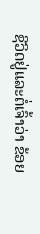ຊີວິດຢູ່ແລະຕໍ່ເຈົ້າວ່າ ຂ້ອຍ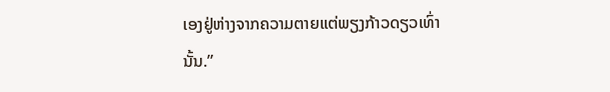ເອງຢູ່ຫ່າງຈາກຄວາມຕາຍແຕ່ພຽງກ້າວດຽວເທົ່ານັ້ນ.”